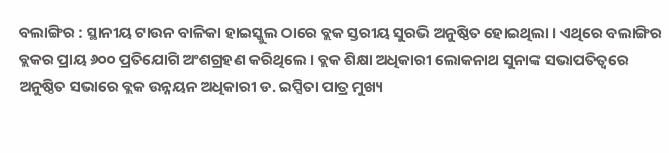ବଲାଙ୍ଗିର : ସ୍ଥାନୀୟ ଟାଉନ ବାଳିକା ହାଇସ୍କୁଲ ଠାରେ ବ୍ଲକ ସ୍ତରୀୟ ସୁରଭି ଅନୁଷ୍ଠିତ ହୋଇଥିଲା । ଏଥିରେ ବଲାଙ୍ଗିର ବ୍ଲକର ପ୍ରାୟ ୬୦୦ ପ୍ରତିଯୋଗି ଅଂଶଗ୍ରହଣ କରିଥିଲେ । ବ୍ଲକ ଶିକ୍ଷା ଅଧିକାରୀ ଲୋକନାଥ ସୁନାଙ୍କ ସଭାପତିତ୍ୱରେ ଅନୁଷ୍ଠିତ ସଭାରେ ବ୍ଲକ ଉନ୍ନୟନ ଅଧିକାରୀ ଡ. ଇପ୍ସିତା ପାତ୍ର ମୁଖ୍ୟ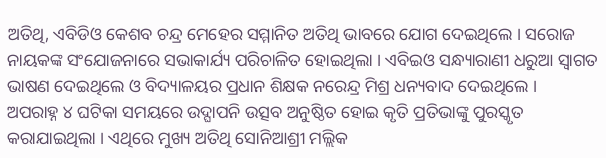ଅତିଥି, ଏବିଡିଓ କେଶବ ଚନ୍ଦ୍ର ମେହେର ସମ୍ମାନିତ ଅତିଥି ଭାବରେ ଯୋଗ ଦେଇଥିଲେ । ସରୋଜ ନାୟକଙ୍କ ସଂଯୋଜନାରେ ସଭାକାର୍ଯ୍ୟ ପରିଚାଳିତ ହୋଇଥିଲା । ଏବିଇଓ ସନ୍ଧ୍ୟାରାଣୀ ଧରୁଆ ସ୍ୱାଗତ ଭାଷଣ ଦେଇଥିଲେ ଓ ବିଦ୍ୟାଳୟର ପ୍ରଧାନ ଶିକ୍ଷକ ନରେନ୍ଦ୍ର ମିଶ୍ର ଧନ୍ୟବାଦ ଦେଇଥିଲେ ।
ଅପରାହ୍ନ ୪ ଘଟିକା ସମୟରେ ଉଦ୍ଘାପନି ଉତ୍ସବ ଅନୁଷ୍ଠିତ ହୋଇ କୃତି ପ୍ରତିଭାଙ୍କୁ ପୁରସ୍କୃତ କରାଯାଇଥିଲା । ଏଥିରେ ମୁଖ୍ୟ ଅତିଥି ସୋନିଆଶ୍ରୀ ମଲ୍ଲିକ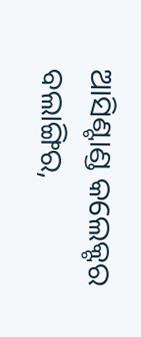ଆସିଣ୍ଟାଣ୍ଡ କଲେକ୍ଟର ବଲାଙ୍ଗିର,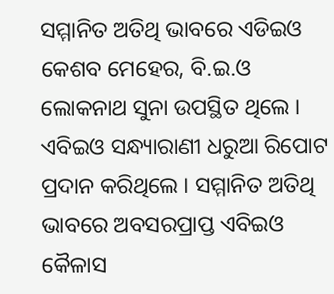ସମ୍ମାନିତ ଅତିଥି ଭାବରେ ଏଡିଇଓ କେଶବ ମେହେର, ବି.ଇ.ଓ ଲୋକନାଥ ସୁନା ଉପସ୍ଥିତ ଥିଲେ । ଏବିଇଓ ସନ୍ଧ୍ୟାରାଣୀ ଧରୁଆ ରିପୋଟ ପ୍ରଦାନ କରିଥିଲେ । ସମ୍ମାନିତ ଅତିଥି ଭାବରେ ଅବସରପ୍ରାପ୍ତ ଏବିଇଓ କୈଳାସ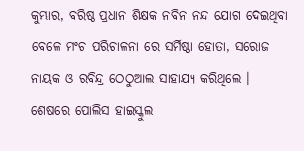କୁମ୍ଭାର, ବରିଷ୍ଠ ପ୍ରଧାନ ଶିକ୍ଷକ ନବିନ ନନ୍ଦ ଯୋଗ ଦେଇଥିବା ବେଳେ ମଂଚ ପରିଚାଳନା ରେ ସର୍ମିଷ୍ଠା ହୋତା, ସରୋଜ ନାୟକ ଓ ରବିନ୍ଦ୍ର ଠେଠୁଆଲ ସାହାଯ୍ୟ କରିଥିଲେ । ଶେଷରେ ପୋଲିସ ହାଇସ୍କୁଲ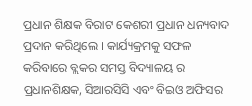ପ୍ରଧାନ ଶିକ୍ଷକ ବିରାଟ କେଶରୀ ପ୍ରଧାନ ଧନ୍ୟବାଦ ପ୍ରଦାନ କରିଥିଲେ । କାର୍ଯ୍ୟକ୍ରମକୁ ସଫଳ କରିବାରେ ବ୍ଲକର ସମସ୍ତ ବିଦ୍ୟାଳୟ ର ପ୍ରଧାନଶିକ୍ଷକ, ସିଆରସିସି ଏବଂ ବିଇଓ ଅଫିସର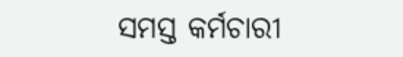ସମସ୍ତ କର୍ମଚାରୀ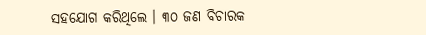ସହଯୋଗ କରିଥିଲେ । ୩୦ ଜଣ ବିଚାରକ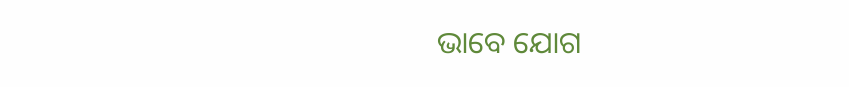ଭାବେ ଯୋଗ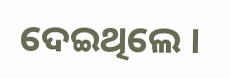ଦେଇଥିଲେ ।